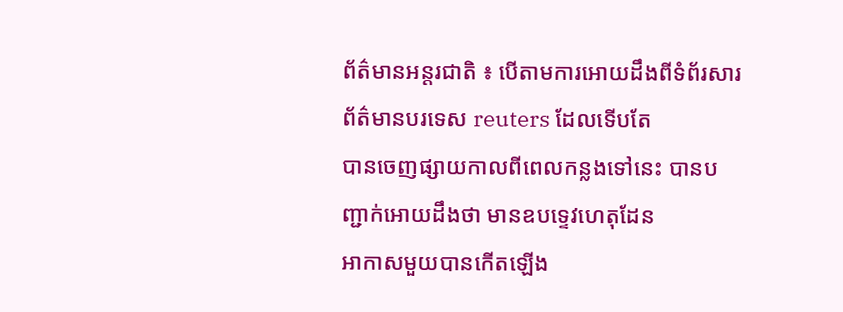ព័ត៌មានអន្តរជាតិ ៖ បើតាមការអោយដឹងពីទំព័រសារព័ត៌មានបរទេស reuters ដែលទើបតែ
បានចេញផ្សាយកាលពីពេលកន្លងទៅនេះ បានបញ្ជាក់អោយដឹងថា មានឧបទ្ទេវហេតុដែន
អាកាសមួយបានកើតឡើង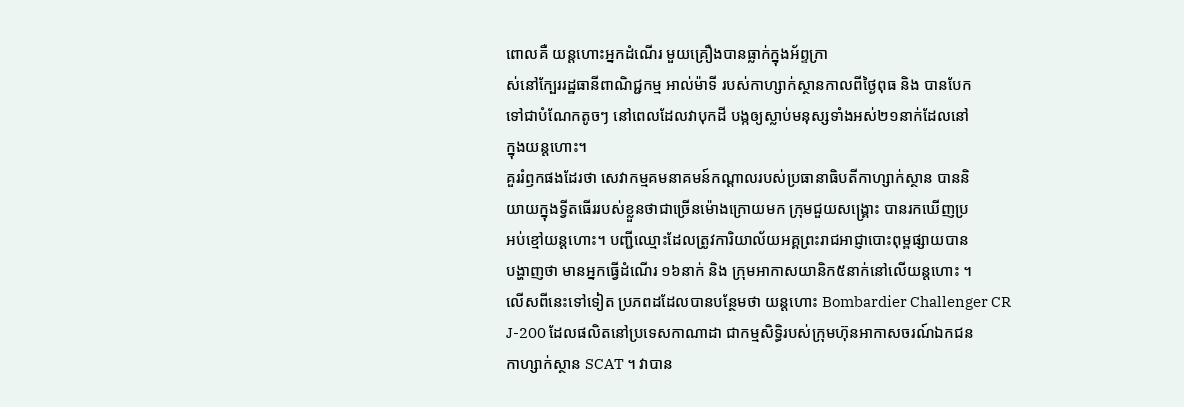ពោលគឺ យន្តហោះអ្នកដំណើរ មួយគ្រឿងបានធ្លាក់ក្នុងអ័ព្ទក្រា
ស់នៅក្បែររដ្ឋធានីពាណិជ្ជកម្ម អាល់ម៉ាទី របស់កាហ្សាក់ស្ថានកាលពីថ្ងៃពុធ និង បានបែក
ទៅជាបំណែកតូចៗ នៅពេលដែលវាបុកដី បង្កឲ្យស្លាប់មនុស្សទាំងអស់២១នាក់ដែលនៅ
ក្នុងយន្តហោះ។
គួររំឭកផងដែរថា សេវាកម្មគមនាគមន៍កណ្ដាលរបស់ប្រធានាធិបតីកាហ្សាក់ស្ថាន បាននិ
យាយក្នុងទ្វីតធើររបស់ខ្លួនថាជាច្រើនម៉ោងក្រោយមក ក្រុមជួយសង្គ្រោះ បានរកឃើញប្រ
អប់ខ្មៅយន្តហោះ។ បញ្ជីឈ្មោះដែលត្រូវការិយាល័យអគ្គព្រះរាជអាជ្ញាបោះពុម្ពផ្សាយបាន
បង្ហាញថា មានអ្នកធ្វើដំណើរ ១៦នាក់ និង ក្រុមអាកាសយានិក៥នាក់នៅលើយន្តហោះ ។
លើសពីនេះទៅទៀត ប្រភពដដែលបានបន្ថែមថា យន្តហោះ Bombardier Challenger CR
J-200 ដែលផលិតនៅប្រទេសកាណាដា ជាកម្មសិទ្ធិរបស់ក្រុមហ៊ុនអាកាសចរណ៍ឯកជន
កាហ្សាក់ស្ថាន SCAT ។ វាបាន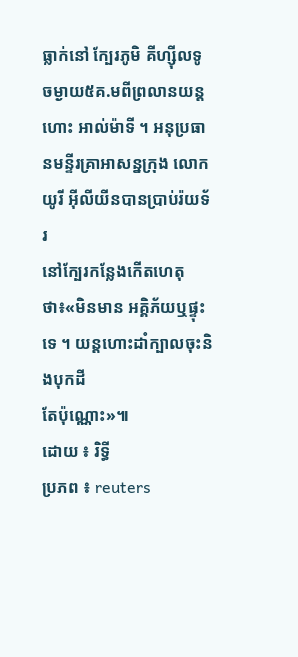ធ្លាក់នៅ ក្បែរភូមិ គីហ្ស៊ីលទូ ចម្ងាយ៥គ.មពីព្រលានយន្ត
ហោះ អាល់ម៉ាទី ។ អនុប្រធានមន្ទីរគ្រាអាសន្នក្រុង លោក យូរី អ៊ីលីយីនបានប្រាប់រ៉យទ័រ
នៅក្បែរកន្លែងកើតហេតុថា៖«មិនមាន អគ្គិភ័យឬផ្ទុះទេ ។ យន្តហោះដាំក្បាលចុះនិងបុកដី
តែប៉ុណ្ណោះ»៕
ដោយ ៖ រិទ្ធី
ប្រភព ៖ reuters